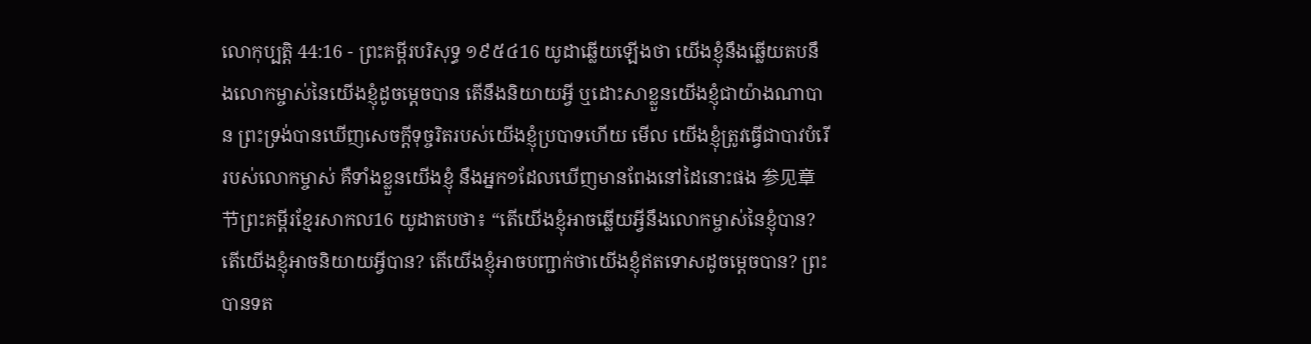លោកុប្បត្តិ 44:16 - ព្រះគម្ពីរបរិសុទ្ធ ១៩៥៤16 យូដាឆ្លើយឡើងថា យើងខ្ញុំនឹងឆ្លើយតបនឹងលោកម្ចាស់នៃយើងខ្ញុំដូចម្តេចបាន តើនឹងនិយាយអ្វី ឬដោះសាខ្លួនយើងខ្ញុំជាយ៉ាងណាបាន ព្រះទ្រង់បានឃើញសេចក្ដីទុច្ចរិតរបស់យើងខ្ញុំប្របាទហើយ មើល យើងខ្ញុំត្រូវធ្វើជាបាវបំរើរបស់លោកម្ចាស់ គឺទាំងខ្លួនយើងខ្ញុំ នឹងអ្នក១ដែលឃើញមានពែងនៅដៃនោះផង 参见章节ព្រះគម្ពីរខ្មែរសាកល16 យូដាតបថា៖ “តើយើងខ្ញុំអាចឆ្លើយអ្វីនឹងលោកម្ចាស់នៃខ្ញុំបាន? តើយើងខ្ញុំអាចនិយាយអ្វីបាន? តើយើងខ្ញុំអាចបញ្ជាក់ថាយើងខ្ញុំឥតទោសដូចម្ដេចបាន? ព្រះបានទត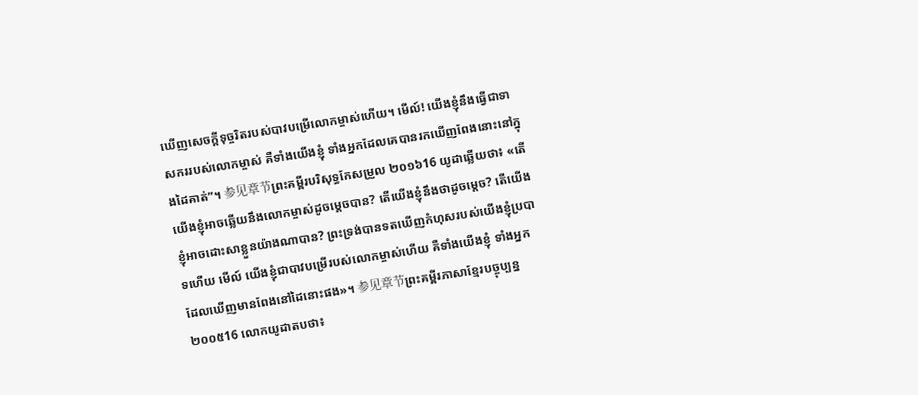ឃើញសេចក្ដីទុច្ចរិតរបស់បាវបម្រើលោកម្ចាស់ហើយ។ មើល៍! យើងខ្ញុំនឹងធ្វើជាទាសកររបស់លោកម្ចាស់ គឺទាំងយើងខ្ញុំ ទាំងអ្នកដែលគេបានរកឃើញពែងនោះនៅក្នុងដៃគាត់”។ 参见章节ព្រះគម្ពីរបរិសុទ្ធកែសម្រួល ២០១៦16 យូដាឆ្លើយថា៖ «តើយើងខ្ញុំអាចឆ្លើយនឹងលោកម្ចាស់ដូចម្តេចបាន? តើយើងខ្ញុំនឹងថាដូចម្ដេច? តើយើងខ្ញុំអាចដោះសាខ្លួនយ៉ាងណាបាន? ព្រះទ្រង់បានទតឃើញកំហុសរបស់យើងខ្ញុំប្របាទហើយ មើល៍ យើងខ្ញុំជាបាវបម្រើរបស់លោកម្ចាស់ហើយ គឺទាំងយើងខ្ញុំ ទាំងអ្នកដែលឃើញមានពែងនៅដៃនោះផង»។ 参见章节ព្រះគម្ពីរភាសាខ្មែរបច្ចុប្បន្ន ២០០៥16 លោកយូដាតបថា៖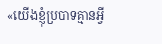«យើងខ្ញុំប្របាទគ្មានអ្វី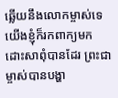ឆ្លើយនឹងលោកម្ចាស់ទេ យើងខ្ញុំក៏រកពាក្យមកដោះសាពុំបានដែរ ព្រះជាម្ចាស់បានបង្ហា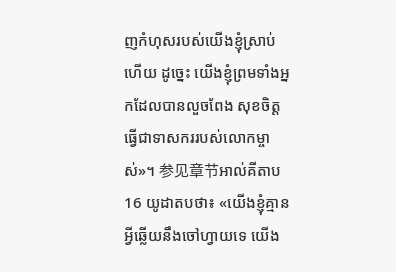ញកំហុសរបស់យើងខ្ញុំស្រាប់ហើយ ដូច្នេះ យើងខ្ញុំព្រមទាំងអ្នកដែលបានលួចពែង សុខចិត្តធ្វើជាទាសកររបស់លោកម្ចាស់»។ 参见章节អាល់គីតាប16 យូដាតបថា៖ «យើងខ្ញុំគ្មានអ្វីឆ្លើយនឹងចៅហ្វាយទេ យើង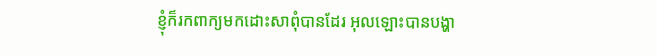ខ្ញុំក៏រកពាក្យមកដោះសាពុំបានដែរ អុលឡោះបានបង្ហា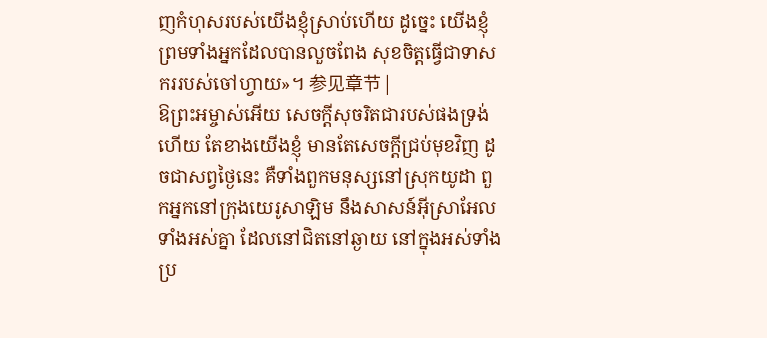ញកំហុសរបស់យើងខ្ញុំស្រាប់ហើយ ដូច្នេះ យើងខ្ញុំព្រមទាំងអ្នកដែលបានលួចពែង សុខចិត្តធ្វើជាទាសកររបស់ចៅហ្វាយ»។ 参见章节 |
ឱព្រះអម្ចាស់អើយ សេចក្ដីសុចរិតជារបស់ផងទ្រង់ហើយ តែខាងយើងខ្ញុំ មានតែសេចក្ដីជ្រប់មុខវិញ ដូចជាសព្វថ្ងៃនេះ គឺទាំងពួកមនុស្សនៅស្រុកយូដា ពួកអ្នកនៅក្រុងយេរូសាឡិម នឹងសាសន៍អ៊ីស្រាអែលទាំងអស់គ្នា ដែលនៅជិតនៅឆ្ងាយ នៅក្នុងអស់ទាំងប្រ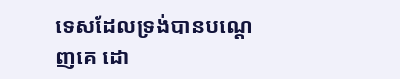ទេសដែលទ្រង់បានបណ្តេញគេ ដោ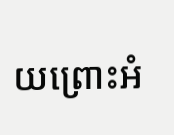យព្រោះអំ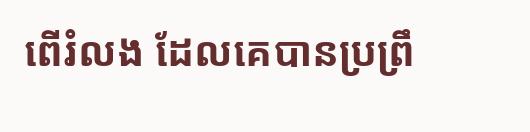ពើរំលង ដែលគេបានប្រព្រឹ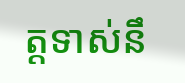ត្តទាស់នឹ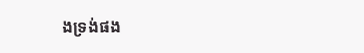ងទ្រង់ផង